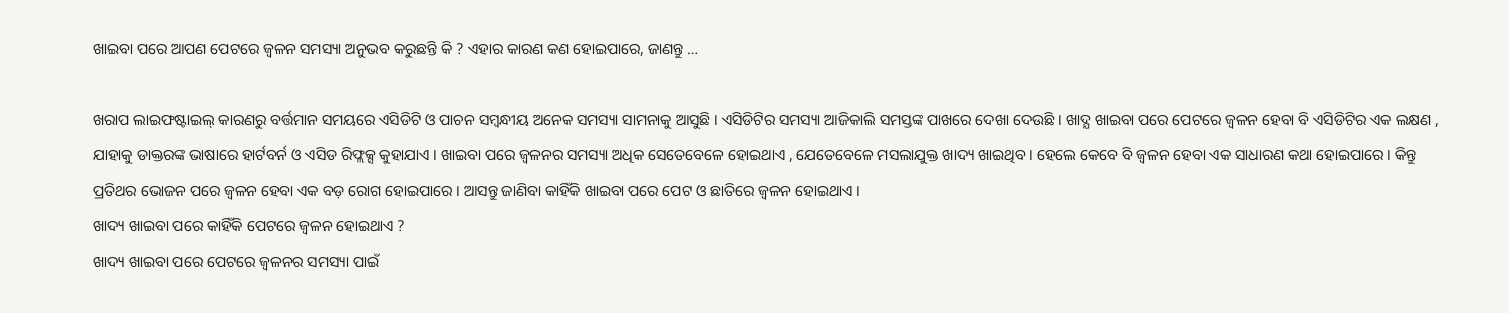ଖାଇବା ପରେ ଆପଣ ପେଟରେ ଜ୍ୱଳନ ସମସ୍ୟା ଅନୁଭବ କରୁଛନ୍ତି କି ? ଏହାର କାରଣ କଣ ହୋଇପାରେ, ଜାଣନ୍ତୁ …

ଖରାପ ଲାଇଫଷ୍ଟାଇଲ୍ କାରଣରୁ ବର୍ତ୍ତମାନ ସମୟରେ ଏସିଡିଟି ଓ ପାଚନ ସମ୍ୱନ୍ଧୀୟ ଅନେକ ସମସ୍ୟା ସାମନାକୁ ଆସୁଛି । ଏସିଡିଟିର ସମସ୍ୟା ଆଜିକାଲି ସମସ୍ତଙ୍କ ପାଖରେ ଦେଖା ଦେଉଛି । ଖାଦ୍ଯ ଖାଇବା ପରେ ପେଟରେ ଜ୍ୱଳନ ହେବା ବି ଏସିଡିଟିର ଏକ ଲକ୍ଷଣ , ଯାହାକୁ ଡାକ୍ତରଙ୍କ ଭାଷାରେ ହାର୍ଟବର୍ନ ଓ ଏସିଡ ରିଫ୍ଲକ୍ସ କୁହାଯାଏ । ଖାଇବା ପରେ ଜ୍ୱଳନର ସମସ୍ୟା ଅଧିକ ସେତେବେଳେ ହୋଇଥାଏ , ଯେତେବେଳେ ମସଲାଯୁକ୍ତ ଖାଦ୍ୟ ଖାଇଥିବ । ହେଲେ କେବେ ବି ଜ୍ୱଳନ ହେବା ଏକ ସାଧାରଣ କଥା ହୋଇପାରେ । କିନ୍ତୁ ପ୍ରତିଥର ଭୋଜନ ପରେ ଜ୍ୱଳନ ହେବା ଏକ ବଡ଼ ରୋଗ ହୋଇପାରେ । ଆସନ୍ତୁ ଜାଣିବା କାହିଁକି ଖାଇବା ପରେ ପେଟ ଓ ଛାତିରେ ଜ୍ୱଳନ ହୋଇଥାଏ ।
ଖାଦ୍ୟ ଖାଇବା ପରେ କାହିଁକି ପେଟରେ ଜ୍ୱଳନ ହୋଇଥାଏ ?
ଖାଦ୍ୟ ଖାଇବା ପରେ ପେଟରେ ଜ୍ୱଳନର ସମସ୍ୟା ପାଇଁ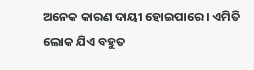ଅନେକ କାରଣ ଦାୟୀ ହୋଇପାରେ । ଏମିତି ଲୋକ ଯିଏ ବହୁତ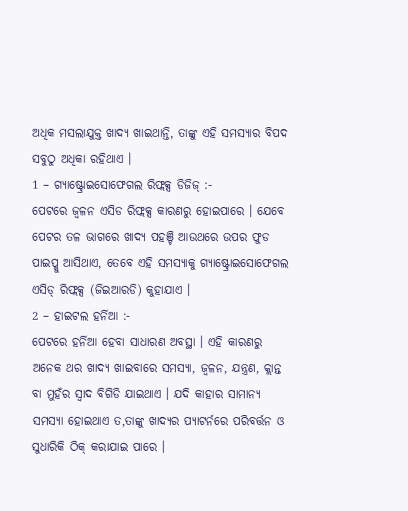ଅଧିକ ମସଲାଯୁକ୍ତ ଖାଦ୍ୟ ଖାଇଥାନ୍ତି, ତାଙ୍କୁ ଏହି ସମସ୍ୟାର ବିପଦ ସବୁଠୁ ଅଧିକା ରହିଥାଏ ।
1 – ଗ୍ୟାଷ୍ଟ୍ରୋଇସୋଫେଗଲ ରିଫ୍ଲକ୍ସ ଡିଜିଜ୍ :-
ପେଟରେ ଜ୍ୱଳନ ଏସିଡ ରିଫ୍ଲକ୍ସ କାରଣରୁ ହୋଇପାରେ । ଯେବେ ପେଟର ତଳ ଭାଗରେ ଖାଦ୍ୟ ପହଞ୍ଚି ଆଉଥରେ ଉପର ଫୁଡ ପାଇପ୍କୁ ଆସିଥାଏ, ତେବେ ଏହି ସମସ୍ୟାକୁ ଗ୍ୟାଷ୍ଟ୍ରୋଇସୋଫେଗଲ ଏସିଡ୍ ରିଫ୍ଲକ୍ସ (ଜିଇଆରଡି) କୁହାଯାଏ ।
2 – ହାଇଟଲ ହର୍ନିଆ :-
ପେଟରେ ହର୍ନିଆ ହେବା ସାଧାରଣ ଅବସ୍ଥା । ଏହି କାରଣରୁ ଅନେକ ଥର ଖାଦ୍ୟ ଖାଇବାରେ ସମସ୍ୟା, ଜ୍ୱଳନ, ଯନ୍ତ୍ରଣ, କ୍ଲାନ୍ତ ବା ମୁହଁର ସ୍ୱାଦ ବିଗିଡି ଯାଇଥାଏ । ଯଦି କାହାର ସାମାନ୍ୟ ସମସ୍ୟା ହୋଇଥାଏ ତ,ତାଙ୍କୁ ଖାଦ୍ୟର ପ୍ୟାଟର୍ନରେ ପରିବର୍ତ୍ତନ ଓ ସୁଧାରିକି ଠିକ୍ କରାଯାଇ ପାରେ ।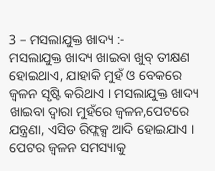3 – ମସଲାଯୁକ୍ତ ଖାଦ୍ୟ :-
ମସଲାଯୁକ୍ତ ଖାଦ୍ୟ ଖାଇବା ଖୁବ୍ ତୀକ୍ଷଣ ହୋଇଥାଏ, ଯାହାକି ମୁହଁ ଓ ବେକରେ ଜ୍ୱଳନ ସୃଷ୍ଟି କରିଥାଏ । ମସଲାଯୁକ୍ତ ଖାଦ୍ୟ ଖାଇବା ଦ୍ୱାରା ମୁହଁରେ ଜ୍ୱଳନ,ପେଟରେ ଯନ୍ତ୍ରଣା, ଏସିଡ ରିଫ୍ଲକ୍ସ ଆଦି ହୋଇଯାଏ ।
ପେଟର ଜ୍ୱଳନ ସମସ୍ୟାକୁ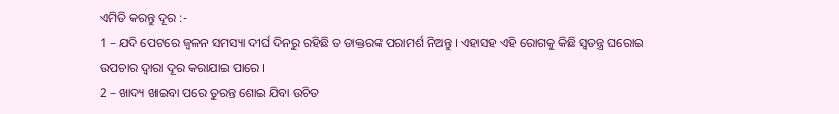ଏମିତି କରନ୍ତୁ ଦୂର :-
1 – ଯଦି ପେଟରେ ଜ୍ୱଳନ ସମସ୍ୟା ଦୀର୍ଘ ଦିନରୁ ରହିଛି ତ ଡାକ୍ତରଙ୍କ ପରାମର୍ଶ ନିଅନ୍ତୁ । ଏହାସହ ଏହି ରୋଗକୁ କିଛି ସ୍ୱତନ୍ତ୍ର ଘରୋଇ ଉପଚାର ଦ୍ୱାରା ଦୂର କରାଯାଇ ପାରେ ।
2 – ଖାଦ୍ୟ ଖାଇବା ପରେ ତୁରନ୍ତ ଶୋଇ ଯିବା ଉଚିତ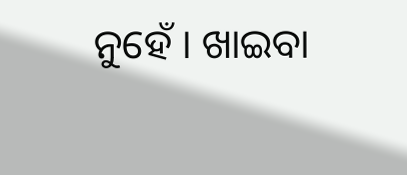ନୁହେଁ । ଖାଇବା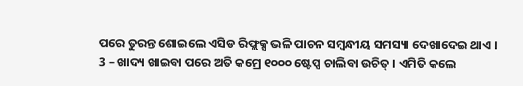ପରେ ତୁରନ୍ତ ଶୋଇଲେ ଏସିଡ ରିଫ୍ଲକ୍ସ ଭଳି ପାଚନ ସମ୍ୱନ୍ଧୀୟ ସମସ୍ୟା ଦେଖାଦେଇ ଥାଏ ।
3 – ଖାଦ୍ୟ ଖାଇବା ପରେ ଅତି କମ୍ରେ ୧୦୦୦ ଷ୍ଟେପ୍ସ ଚାଲିବା ଉଚିତ୍ । ଏମିତି କଲେ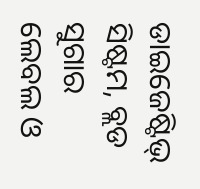ଡାଇଜେଷ୍ଟିଭ୍ ସିଷ୍ଟମ, ବ୍ଲଡ ସୁଗାର ଲେବଲ ଓ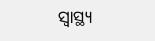ସ୍ୱାସ୍ଥ୍ୟ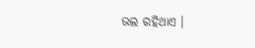ଭଲ ରହିଥାଏ ।